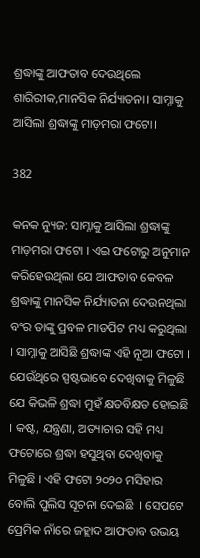ଶ୍ରଦ୍ଧାଙ୍କୁ ଆଫତାବ ଦେଉଥିଲେ ଶାରିରୀକ,ମାନସିକ ନିର୍ଯ୍ୟାତନା। ସାମ୍ନାକୁ ଆସିଲା ଶ୍ରଦ୍ଧାଙ୍କୁ ମାଡ଼ମରା ଫଟୋ।

382

କନକ ନ୍ୟୁଜ: ସାମ୍ନାକୁ ଆସିଲା ଶ୍ରଦ୍ଧାଙ୍କୁ ମାଡ଼ମରା ଫଟୋ । ଏଇ ଫଟୋରୁ ଅନୁମାନ କରିହେଉଥିଲା ଯେ ଆଫତାବ କେବଳ ଶ୍ରଦ୍ଧାଙ୍କୁ ମାନସିକ ନିର୍ଯ୍ୟାତନା ଦେଉନଥିଲା ବଂର ତାଙ୍କୁ ପ୍ରବଳ ମାଡପିଟ ମଧ୍ୟ କରୁଥିଲା । ସାମ୍ନାକୁ ଆସିଛି ଶ୍ରଦ୍ଧାଙ୍କ ଏହି ନୂଆ ଫଟୋ । ଯେଉଁଥିରେ ସ୍ପଷ୍ଟଭାବେ ଦେଖିବାକୁ ମିଳୁଛି ଯେ କିଭଳି ଶ୍ରଦ୍ଧା ମୁହଁ କ୍ଷତବିକ୍ଷତ ହୋଇଛି । କଷ୍ଟ, ଯନ୍ତ୍ରଣା, ଅତ୍ୟାଚାର ସହି ମଧ୍ୟ ଫଟୋରେ ଶ୍ରଦ୍ଧା ହସୁଥିବା ଦେଖିବାକୁ ମିଳୁଛି । ଏହି ଫଟୋ ୨୦୨୦ ମସିହାର ବୋଲି ପୁଲିସ ସୂଚନା ଦେଇଛି  । ସେପଟେ ପ୍ରେମିକ ନାଁରେ ଜହ୍ଲାଦ ଆଫତାବ ଉଭୟ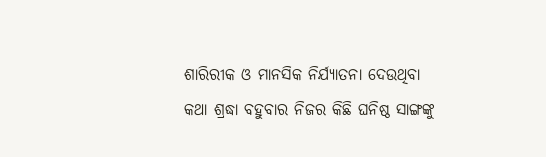ଶାରିରୀକ ଓ ମାନସିକ ନିର୍ଯ୍ୟାତନା ଦେଉଥିବା କଥା ଶ୍ରଦ୍ଧା ବହୁବାର ନିଜର କିଛି ଘନିଷ୍ଠ ସାଙ୍ଗଙ୍କୁ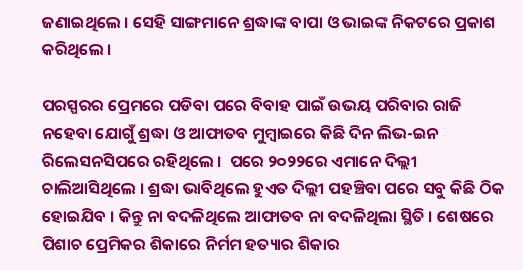ଜଣାଇଥିଲେ । ସେହି ସାଙ୍ଗମାନେ ଶ୍ରଦ୍ଧାଙ୍କ ବାପା ଓ ଭାଇଙ୍କ ନିକଟରେ ପ୍ରକାଶ କରିଥିଲେ ।

ପରସ୍ପରର ପ୍ରେମରେ ପଡିବା ପରେ ବିବାହ ପାଇଁ ଉଭୟ ପରିବାର ରାଜି ନହେବା ଯୋଗୁଁ ଶ୍ରଦ୍ଧା ଓ ଆଫାତବ ମୁମ୍ବାଇରେ କିଛି ଦିନ ଲିଭ-ଇନ ରିଲେସନସିପରେ ରହିଥିଲେ ।  ପରେ ୨୦୨୨ରେ ଏମାନେ ଦିଲ୍ଲୀ ଚାଲିଆସିଥିଲେ । ଶ୍ରଦ୍ଧା ଭାବିଥିଲେ ହୁଏତ ଦିଲ୍ଲୀ ପହଞ୍ଚିବା ପରେ ସବୁ କିଛି ଠିକ ହୋଇଯିବ । କିନ୍ତୁ ନା ବଦଳିଥିଲେ ଆଫାତବ ନା ବଦଳିଥିଲା ସ୍ଥିତି । ଶେଷରେ ପିଶାଚ ପ୍ରେମିକର ଶିକାରେ ନିର୍ମମ ହତ୍ୟାର ଶିକାର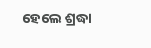ହେଲେ ଶ୍ରଦ୍ଧା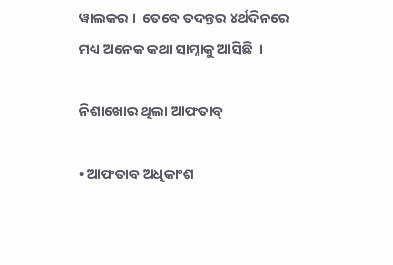ୱାଲକର ।  ତେବେ ତଦନ୍ତର ୪ର୍ଥଦିନରେ ମଧ୍ୟ ଅନେକ କଥା ସାମ୍ନାକୁ ଆସିଛି  ।

ନିଶାଖୋର ଥିଲା ଆଫତାବ୍

• ଆଫତାବ ଅଧିକାଂଶ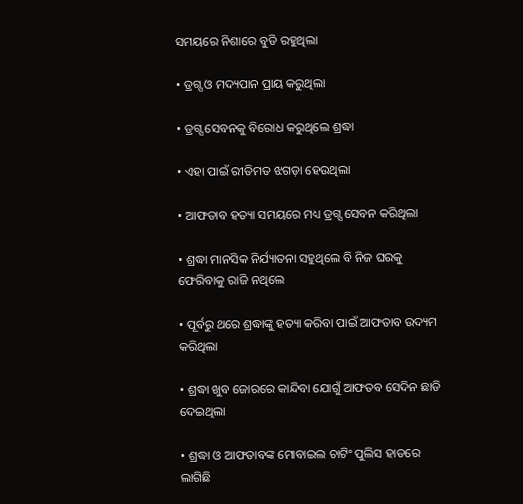ସମୟରେ ନିଶାରେ ବୁଡି ରହୁଥିଲା

• ଡ୍ରଗ୍ସ ଓ ମଦ୍ୟପାନ ପ୍ରାୟ କରୁଥିଲା

• ଡ୍ରଗ୍ସ ସେବନକୁ ବିରୋଧ କରୁଥିଲେ ଶ୍ରଦ୍ଧା

• ଏହା ପାଇଁ ରୀତିମତ ଝଗଡ଼ା ହେଉଥିଲା

• ଆଫତାବ ହତ୍ୟା ସମୟରେ ମଧ୍ୟ ଡ୍ରଗ୍ସ ସେବନ କରିଥିଲା

• ଶ୍ରଦ୍ଧା ମାନସିକ ନିର୍ଯ୍ୟାତନା ସହୁଥିଲେ ବି ନିଜ ଘରକୁ ଫେରିବାକୁ ରାଜି ନଥିଲେ

• ପୂର୍ବରୁ ଥରେ ଶ୍ରଦ୍ଧାଙ୍କୁ ହତ୍ୟା କରିବା ପାଇଁ ଆଫତାବ ଉଦ୍ୟମ କରିଥିଲା

• ଶ୍ରଦ୍ଧା ଖୁବ ଜୋରରେ କାନ୍ଦିବା ଯୋଗୁଁ ଆଫତବ ସେଦିନ ଛାଡି ଦେଇଥିଲା

• ଶ୍ରଦ୍ଧା ଓ ଆଫତାବଙ୍କ ମୋବାଇଲ ଚାଟିଂ ପୁଲିସ ହାତରେ ଲାଗିଛି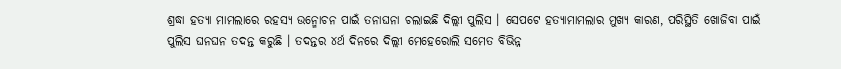ଶ୍ରଦ୍ଧା ହତ୍ୟା ମାମଲାରେ ରହସ୍ୟ ଉନ୍ମୋଚନ ପାଇଁ ତନାଘନା ଚଲାଇଛି ଦିଲ୍ଲୀ ପୁଲିସ । ସେପଟେ ହତ୍ୟାମାମଲାର ମୁଖ୍ୟ କାରଣ, ପରିସ୍ଥିତି ଖୋଜିବା ପାଇଁ ପୁଲିସ ଘନଘନ ତଦନ୍ତ କରୁଛି । ତଦନ୍ତର ୪ର୍ଥ ଦିନରେ ଦିଲ୍ଲୀ ମେହେରୋଲି ସମେତ ବିଭିନ୍ନ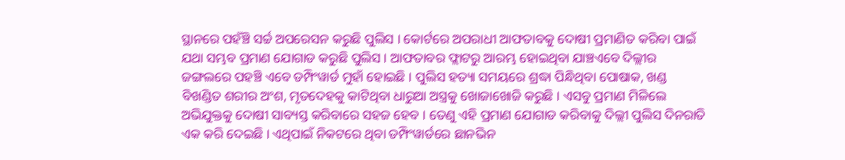ସ୍ଥାନରେ ପହଁଞ୍ଚି ସର୍ଚ୍ଚ ଅପରେସନ କରୁଛି ପୁଲିସ । କୋର୍ଟରେ ଅପରାଧୀ ଆଫତାବକୁ ଦୋଷୀ ପ୍ରମାଣିତ କରିବା ପାଇଁ  ଯଥା ସମ୍ଭବ ପ୍ରମାଣ ଯୋଗାଡ କରୁଛି ପୁଲିସ । ଆଫତାବର ଫ୍ଲାଟରୁ ଆରମ୍ଭ ହୋଇଥିବା ଯାଞ୍ଚଏବେ ଦିଲ୍ଲୀର ଜଙ୍ଗଲରେ ପହଞ୍ଚି ଏବେ ଡମ୍ପିଂୱାର୍ଡ ମୁହାଁ ହୋଇଛି । ପୁଲିସ ହତ୍ୟା ସମୟରେ ଶ୍ରଦ୍ଧା ପିନ୍ଧିଥିବା ପୋଷାକ, ଖଣ୍ଡ ବିଖଣ୍ଡିତ ଶରୀର ଅଂଶ, ମୃତଦେହକୁ କାଟିଥିବା ଧାରୁଆ ଅସ୍ତ୍ରକୁ ଖୋଜାଖୋଜି କରୁଛି । ଏସବୁ ପ୍ରମାଣ ମିଳିଲେ ଅଭିଯୁକ୍ତକୁ ଦୋଷୀ ସାବ୍ୟସ୍ତ କରିବାରେ ସହଜ ହେବ । ତେଣୁ ଏହି ପ୍ରମାଣ ଯୋଗାଡ କରିବାକୁ ଦିଲ୍ଲୀ ପୁଲିସ ଦିନରାତି ଏକ କରି ଦେଇଛି । ଏଥିପାଇଁ ନିକଟରେ ଥିବା ଡମ୍ପିଂୱାର୍ଡରେ ଛାନଭିନ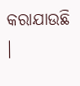କରାଯାଉଛି ।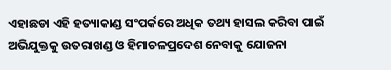ଏହାଛଡା ଏହି ହତ୍ୟାକାଣ୍ଡ ସଂପର୍କରେ ଅଧିକ ତଥ୍ୟ ହାସଲ କରିବା ପାଇଁ ଅଭିଯୁକ୍ତକୁ ଉତରାଖଣ୍ଡ ଓ ହିମାଚଳପ୍ରଦେଶ ନେବାକୁ ଯୋଜନା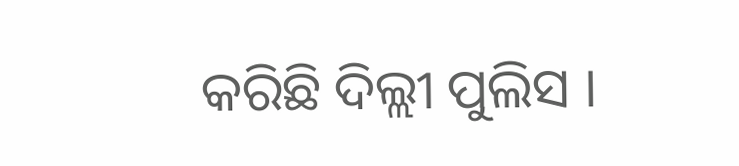କରିଛି ଦିଲ୍ଲୀ ପୁଲିସ ।